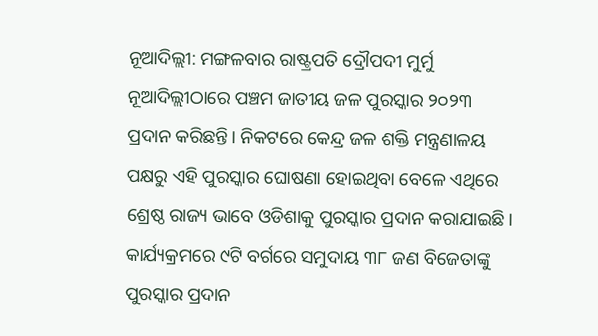ନୂଆଦିଲ୍ଲୀ: ମଙ୍ଗଳବାର ରାଷ୍ଟ୍ରପତି ଦ୍ରୌପଦୀ ମୁର୍ମୁ ନୂଆଦିଲ୍ଲୀଠାରେ ପଞ୍ଚମ ଜାତୀୟ ଜଳ ପୁରସ୍କାର ୨୦୨୩ ପ୍ରଦାନ କରିଛନ୍ତି। ନିକଟରେ କେନ୍ଦ୍ର ଜଳ ଶକ୍ତି ମନ୍ତ୍ରଣାଳୟ ପକ୍ଷରୁ ଏହି ପୁରସ୍କାର ଘୋଷଣା ହୋଇଥିବା ବେଳେ ଏଥିରେ ଶ୍ରେଷ୍ଠ ରାଜ୍ୟ ଭାବେ ଓଡିଶାକୁ ପୁରସ୍କାର ପ୍ରଦାନ କରାଯାଇଛି। କାର୍ଯ୍ୟକ୍ରମରେ ୯ଟି ବର୍ଗରେ ସମୁଦାୟ ୩୮ ଜଣ ବିଜେତାଙ୍କୁ ପୁରସ୍କାର ପ୍ରଦାନ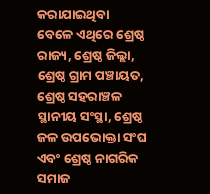କରାଯାଇଥିବା ବେଳେ ଏଥିରେ ଶ୍ରେଷ୍ଠ ରାଜ୍ୟ, ଶ୍ରେଷ୍ଠ ଜିଲ୍ଲା, ଶ୍ରେଷ୍ଠ ଗ୍ରାମ ପଞ୍ଚାୟତ, ଶ୍ରେଷ୍ଠ ସହରାଞ୍ଚଳ ସ୍ଥାନୀୟ ସଂସ୍ଥା, ଶ୍ରେଷ୍ଠ ଜଳ ଉପଭୋକ୍ତା ସଂଘ ଏବଂ ଶ୍ରେଷ୍ଠ ନାଗରିକ ସମାଜ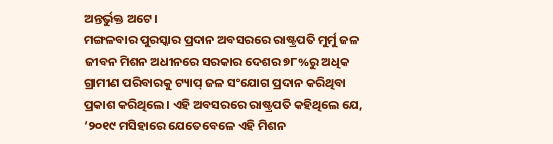ଅନ୍ତର୍ଭୁକ୍ତ ଅଟେ।
ମଙ୍ଗଳବାର ପୁରସ୍କାର ପ୍ରଦାନ ଅବସରରେ ରାଷ୍ଟ୍ରପତି ମୁର୍ମୁ ଜଳ ଜୀବନ ମିଶନ ଅଧୀନରେ ସରକାର ଦେଶର ୭୮%ରୁ ଅଧିକ ଗ୍ରାମୀଣ ପରିବାରକୁ ଟ୍ୟାପ୍ ଜଳ ସଂଯୋଗ ପ୍ରଦାନ କରିଥିବା ପ୍ରକାଶ କରିଥିଲେ। ଏହି ଅବସରରେ ରାଷ୍ଟ୍ରପତି କହିଥିଲେ ଯେ, ‘୨୦୧୯ ମସିହାରେ ଯେତେବେଳେ ଏହି ମିଶନ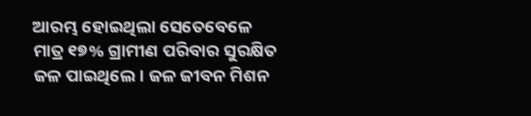ଆରମ୍ଭ ହୋଇଥିଲା ସେତେବେଳେ ମାତ୍ର ୧୭% ଗ୍ରାମୀଣ ପରିବାର ସୁରକ୍ଷିତ ଜଳ ପାଇଥିଲେ। ଜଳ ଜୀବନ ମିଶନ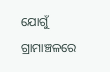ଯୋଗୁଁ ଗ୍ରାମାଞ୍ଚଳରେ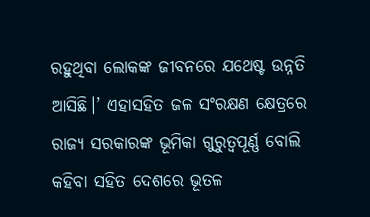ରହୁଥିବା ଲୋକଙ୍କ ଜୀବନରେ ଯଥେଷ୍ଟ ଉନ୍ନତି ଆସିଛି।’ ଏହାସହିତ ଜଳ ସଂରକ୍ଷଣ କ୍ଷେତ୍ରରେ ରାଜ୍ୟ ସରକାରଙ୍କ ଭୂମିକା ଗୁରୁତ୍ୱପୂର୍ଣ୍ଣ ବୋଲି କହିବା ସହିତ ଦେଶରେ ଭୂତଳ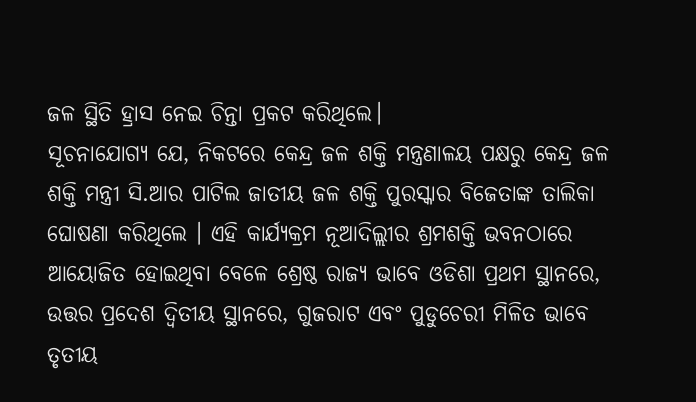ଜଳ ସ୍ଥିତି ହ୍ରାସ ନେଇ ଚିନ୍ତା ପ୍ରକଟ କରିଥିଲେ।
ସୂଚନାଯୋଗ୍ୟ ଯେ, ନିକଟରେ କେନ୍ଦ୍ର ଜଳ ଶକ୍ତି ମନ୍ତ୍ରଣାଳୟ ପକ୍ଷରୁ କେନ୍ଦ୍ର ଜଳ ଶକ୍ତି ମନ୍ତ୍ରୀ ସି.ଆର ପାଟିଲ ଜାତୀୟ ଜଳ ଶକ୍ତି ପୁରସ୍କାର ବିଜେତାଙ୍କ ତାଲିକା ଘୋଷଣା କରିଥିଲେ । ଏହି କାର୍ଯ୍ୟକ୍ରମ ନୂଆଦିଲ୍ଲୀର ଶ୍ରମଶକ୍ତି ଭବନଠାରେ ଆୟୋଜିତ ହୋଇଥିବା ବେଳେ ଶ୍ରେଷ୍ଠ ରାଜ୍ୟ ଭାବେ ଓଡିଶା ପ୍ରଥମ ସ୍ଥାନରେ, ଉତ୍ତର ପ୍ରଦେଶ ଦ୍ୱିତୀୟ ସ୍ଥାନରେ, ଗୁଜରାଟ ଏବଂ ପୁଡୁଚେରୀ ମିଳିତ ଭାବେ ତୃତୀୟ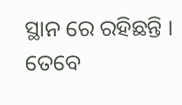ସ୍ଥାନ ରେ ରହିଛନ୍ତି । ତେବେ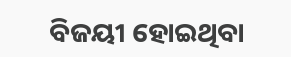ବିଜୟୀ ହୋଇଥିବା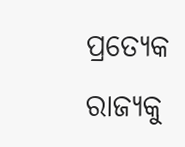ପ୍ରତ୍ୟେକ ରାଜ୍ୟକୁ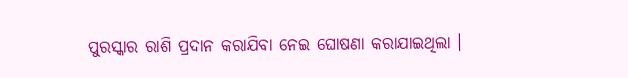ପୁରସ୍କାର ରାଶି ପ୍ରଦାନ କରାଯିବା ନେଇ ଘୋଷଣା କରାଯାଇଥିଲା ।